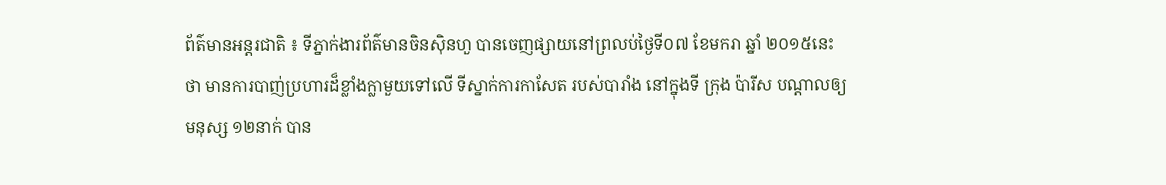ព័ត៌មានអន្តរជាតិ ៖ ទីភ្នាក់ងារព័ត៌មានចិនស៊ិនហួ បានចេញផ្សាយនៅព្រលប់ថ្ងៃទី០៧ ខែមករា ឆ្នាំ ២០១៥នេះថា មានការបាញ់ប្រហារដ៏ខ្លាំងក្លាមួយទៅលើ ទីស្នាក់ការកាសែត របស់បារាំង នៅក្នុងទី ក្រុង ប៉ារីស បណ្តាលឲ្យ មនុស្ស ១២នាក់ បាន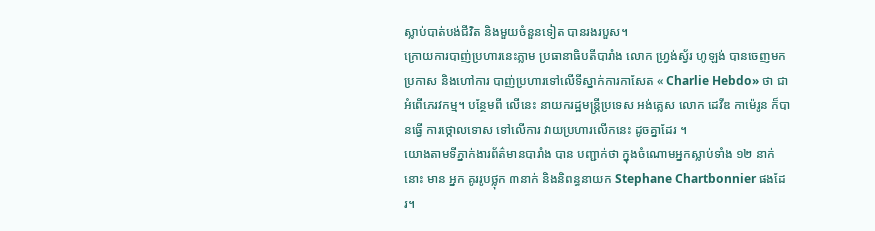ស្លាប់បាត់បង់ជីវិត និងមួយចំនួនទៀត បានរងរបួស។
ក្រោយការបាញ់ប្រហារនេះភ្លាម ប្រធានាធិបតីបារាំង លោក ហ្រ្វង់ស្វ័រ ហូឡង់ បានចេញមកប្រកាស និងហៅការ បាញ់ប្រហារទៅលើទីស្នាក់ការកាសែត « Charlie Hebdo» ថា ជាអំពើភេរវកម្ម។ បន្ថែមពី លើនេះ នាយករដ្ឋមន្រ្តីប្រទេស អង់គ្លេស លោក ដេវីឌ កាម៉េរូន ក៏បានធ្វើ ការថ្កោលទោស ទៅលើការ វាយប្រហារលើកនេះ ដូចគ្នាដែរ ។
យោងតាមទីភ្នាក់ងារព័ត៌មានបារាំង បាន បញ្ជាក់ថា ក្នុងចំណោមអ្នកស្លាប់ទាំង ១២ នាក់នោះ មាន អ្នក គូររូបថ្លុក ៣នាក់ និងនិពន្ធនាយក Stephane Chartbonnier ផងដែរ។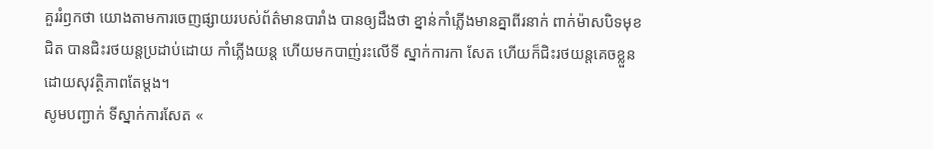គួររំឭកថា យោងតាមការចេញផ្សាយរបស់ព័ត៌មានបារាំង បានឲ្យដឹងថា ខ្នាន់កាំភ្លើងមានគ្នាពីរនាក់ ពាក់ម៉ាសបិទមុខជិត បានជិះរថយន្តប្រដាប់ដោយ កាំភ្លើងយន្ត ហើយមកបាញ់រះលើទី ស្នាក់ការកា សែត ហើយក៏ជិះរថយន្តគេចខ្លួន ដោយសុវត្ថិភាពតែម្តង។
សូមបញ្ជាក់ ទីស្នាក់ការសែត «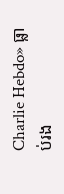Charlie Hebdo» ធ្លាប់រង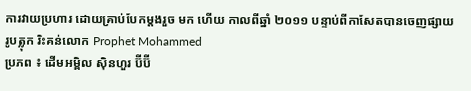ការវាយប្រហារ ដោយគ្រាប់បែកម្តងរួច មក ហើយ កាលពីឆ្នាំ ២០១១ បន្ទាប់ពីកាសែតបានចេញផ្សាយរូបត្លុក រិះគន់លោក Prophet Mohammed
ប្រភព ៖ ដើមអម្ពិល ស៊ិនហួរ ប៊ីប៊ី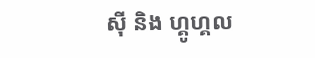ស៊ី និង ហ្គូហ្គល